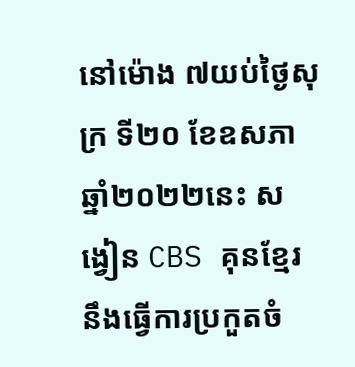នៅម៉ោង ៧យប់ថ្ងៃសុក្រ ទី២០ ខែឧសភា ឆ្នាំ២០២២នេះ សង្វៀន CBS គុនខ្មែរ នឹងធ្វើការប្រកួតចំ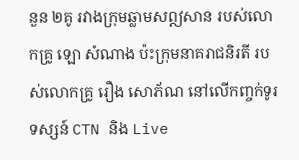នួន ២គូ រវាងក្រុមឆ្លាមសឦសាន របស់លោកគ្រូ ឡោ សំណាង ប៉ះក្រុមនាគរាជនិរតី របស់លោកគ្រូ រឿង សោភ័ណ នៅលើកញ្ចក់ទូរទស្សន៍ CTN និង Live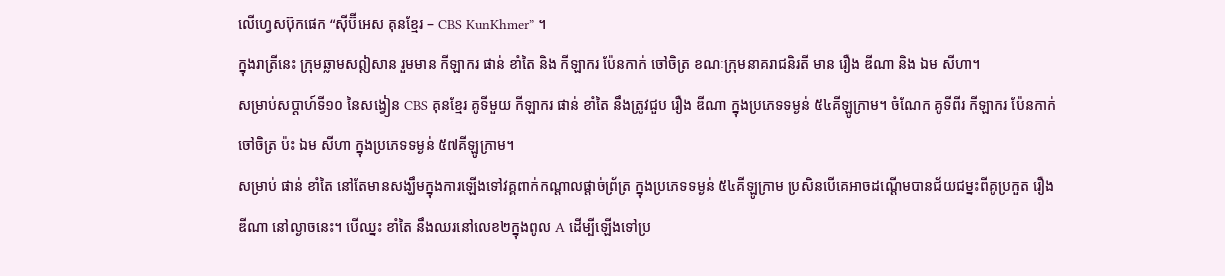លើហ្វេសប៊ុកផេក “ស៊ីប៊ីអេស គុនខ្មែរ – CBS KunKhmer” ។
ក្នុងរាត្រីនេះ ក្រុមឆ្លាមសឦសាន រួមមាន កីឡាករ ផាន់ ខាំតៃ និង កីឡាករ ប៉ែនកាក់ ចៅចិត្រ ខណៈក្រុមនាគរាជនិរតី មាន រឿង ឌីណា និង ឯម សីហា។
សម្រាប់សប្ដាហ៍ទី១០ នៃសង្វៀន CBS គុនខ្មែរ គូទីមួយ កីឡាករ ផាន់ ខាំតៃ នឹងត្រូវជួប រឿង ឌីណា ក្នុងប្រភេទទម្ងន់ ៥៤គីឡូក្រាម។ ចំណែក គូទីពីរ កីឡាករ ប៉ែនកាក់ ចៅចិត្រ ប៉ះ ឯម សីហា ក្នុងប្រភេទទម្ងន់ ៥៧គីឡូក្រាម។
សម្រាប់ ផាន់ ខាំតៃ នៅតែមានសង្ឃឹមក្នុងការឡើងទៅវគ្គពាក់កណ្ដាលផ្ដាច់ព្រ័ត្រ ក្នុងប្រភេទទម្ងន់ ៥៤គីឡូក្រាម ប្រសិនបើគេអាចដណ្ដើមបានជ័យជម្នះពីគូប្រកួត រឿង ឌីណា នៅល្ងាចនេះ។ បើឈ្នះ ខាំតៃ នឹងឈរនៅលេខ២ក្នុងពូល A ដើម្បីឡើងទៅប្រ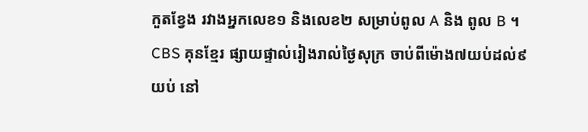កួតខ្វែង រវាងអ្នកលេខ១ និងលេខ២ សម្រាប់ពូល A និង ពូល B ។
CBS គុនខ្មែរ ផ្សាយផ្ទាល់រៀងរាល់ថ្ងៃសុក្រ ចាប់ពីម៉ោង៧យប់ដល់៩យប់ នៅ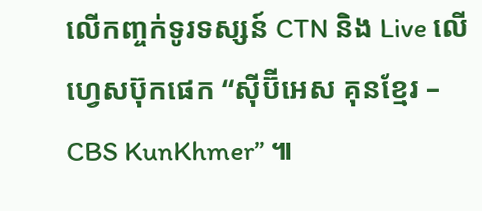លើកញ្ចក់ទូរទស្សន៍ CTN និង Live លើហ្វេសប៊ុកផេក “ស៊ីប៊ីអេស គុនខ្មែរ – CBS KunKhmer” ៕